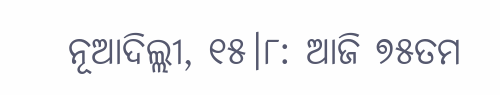ନୂଆଦିଲ୍ଲୀ, ୧୫।୮: ଆଜି ୭୫ତମ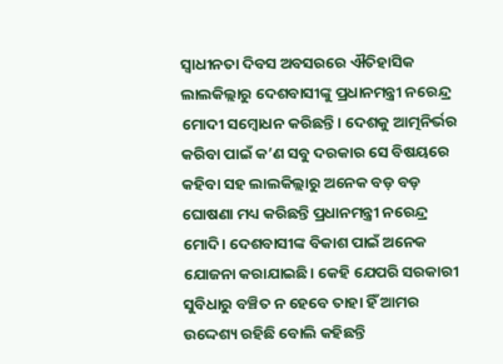ସ୍ୱାଧୀନତା ଦିବସ ଅବସରରେ ଐତିହାସିକ ଲାଲକିଲ୍ଲାରୁ ଦେଶବାସୀଙ୍କୁ ପ୍ରଧାନମନ୍ତ୍ରୀ ନରେନ୍ଦ୍ର ମୋଦୀ ସମ୍ବୋଧନ କରିଛନ୍ତି। ଦେଶକୁ ଆତ୍ମନିର୍ଭର କରିବା ପାଇଁ କ’ଣ ସବୁ ଦରକାର ସେ ବିଷୟରେ କହିବା ସହ ଲାଲକିଲ୍ଲାରୁ ଅନେକ ବଡ଼ ବଡ଼ ଘୋଷଣା ମଧ୍ୟ କରିଛନ୍ତି ପ୍ରଧାନମନ୍ତ୍ରୀ ନରେନ୍ଦ୍ର ମୋଦି। ଦେଶବାସୀଙ୍କ ବିକାଶ ପାଇଁ ଅନେକ ଯୋଜନା କରାଯାଇଛି। କେହି ଯେପରି ସରକାରୀ ସୁବିଧାରୁ ବଞ୍ଚିତ ନ ହେବେ ତାହା ହିଁ ଆମର ଉଦ୍ଦେଶ୍ୟ ରହିଛି ବୋଲି କହିଛନ୍ତି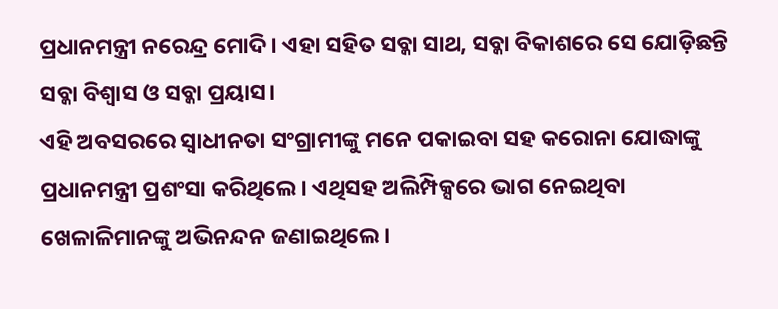ପ୍ରଧାନମନ୍ତ୍ରୀ ନରେନ୍ଦ୍ର ମୋଦି। ଏହା ସହିତ ସବ୍କା ସାଥ, ସବ୍କା ବିକାଶରେ ସେ ଯୋଡ଼ିଛନ୍ତି ସବ୍କା ବିଶ୍ୱାସ ଓ ସବ୍କା ପ୍ରୟାସ।
ଏହି ଅବସରରେ ସ୍ୱାଧୀନତା ସଂଗ୍ରାମୀଙ୍କୁ ମନେ ପକାଇବା ସହ କରୋନା ଯୋଦ୍ଧାଙ୍କୁ ପ୍ରଧାନମନ୍ତ୍ରୀ ପ୍ରଶଂସା କରିଥିଲେ। ଏଥିସହ ଅଲିମ୍ପିକ୍ସରେ ଭାଗ ନେଇଥିବା ଖେଳାଳିମାନଙ୍କୁ ଅଭିନନ୍ଦନ ଜଣାଇଥିଲେ।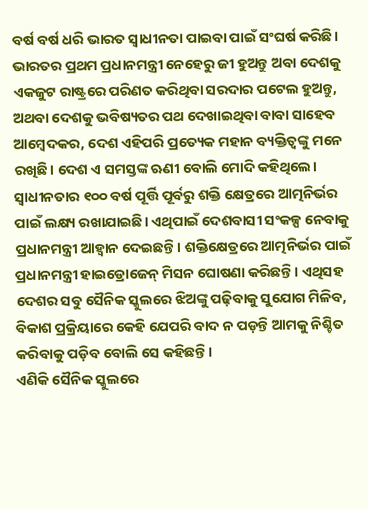ବର୍ଷ ବର୍ଷ ଧରି ଭାରତ ସ୍ୱାଧୀନତା ପାଇବା ପାଇଁ ସଂଘର୍ଷ କରିଛି। ଭାରତର ପ୍ରଥମ ପ୍ରଧାନମନ୍ତ୍ରୀ ନେହେରୁ ଜୀ ହୁଅନ୍ତୁ ଅବା ଦେଶକୁ ଏକଜୁଟ ରାଷ୍ଟ୍ରରେ ପରିଣତ କରିଥିବା ସରଦାର ପଟେଲ ହୁଅନ୍ତୁ, ଅଥବା ଦେଶକୁ ଭବିଷ୍ୟତର ପଥ ଦେଖାଇଥିବା ବାବା ସାହେବ ଆମ୍ବେଦକର, ଦେଶ ଏହିପରି ପ୍ରତ୍ୟେକ ମହାନ ବ୍ୟକ୍ତିତ୍ୱଙ୍କୁ ମନେ ରଖିଛି। ଦେଶ ଏ ସମସ୍ତଙ୍କ ଋଣୀ ବୋଲି ମୋଦି କହିଥିଲେ।
ସ୍ୱାଧୀନତାର ୧୦୦ ବର୍ଷ ପୂର୍ତ୍ତି ପୂର୍ବରୁ ଶକ୍ତି କ୍ଷେତ୍ରରେ ଆତ୍ମନିର୍ଭର ପାଇଁ ଲକ୍ଷ୍ୟ ରଖାଯାଇଛି। ଏଥିପାଇଁ ଦେଶବାସୀ ସଂକଳ୍ପ ନେବାକୁ ପ୍ରଧାନମନ୍ତ୍ରୀ ଆହ୍ୱାନ ଦେଇଛନ୍ତି। ଶକ୍ତିକ୍ଷେତ୍ରରେ ଆତ୍ମନିର୍ଭର ପାଇଁ ପ୍ରଧାନମନ୍ତ୍ରୀ ହାଇଡ୍ରୋଜେନ୍ ମିସନ ଘୋଷଣା କରିଛନ୍ତି। ଏଥିସହ ଦେଶର ସବୁ ସୈନିକ ସ୍କୁଲରେ ଝିଅଙ୍କୁ ପଢ଼ିବାକୁ ସୁଯୋଗ ମିଳିବ, ବିକାଶ ପ୍ରକ୍ରିୟାରେ କେହି ଯେପରି ବାଦ ନ ପଡ଼ନ୍ତି ଆମକୁ ନିଶ୍ଚିତ କରିବାକୁ ପଡ଼ିବ ବୋଲି ସେ କହିଛନ୍ତି।
ଏଣିକି ସୈନିକ ସ୍କୁଲରେ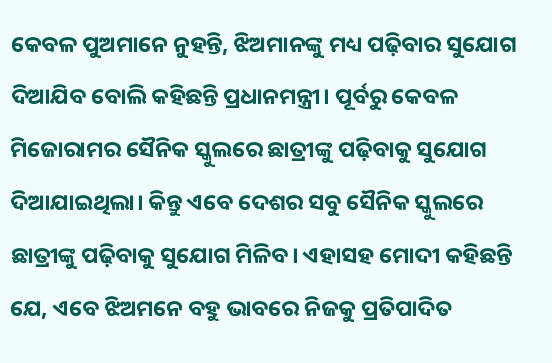କେବଳ ପୁଅମାନେ ନୁହନ୍ତି, ଝିଅମାନଙ୍କୁ ମଧ୍ୟ ପଢ଼ିବାର ସୁଯୋଗ ଦିଆଯିବ ବୋଲି କହିଛନ୍ତି ପ୍ରଧାନମନ୍ତ୍ରୀ। ପୂର୍ବରୁ କେବଳ ମିଜୋରାମର ସୈନିକ ସ୍କୁଲରେ ଛାତ୍ରୀଙ୍କୁ ପଢ଼ିବାକୁ ସୁଯୋଗ ଦିଆଯାଇଥିଲା। କିନ୍ତୁ ଏବେ ଦେଶର ସବୁ ସୈନିକ ସ୍କୁଲରେ ଛାତ୍ରୀଙ୍କୁ ପଢ଼ିବାକୁ ସୁଯୋଗ ମିଳିବ। ଏହାସହ ମୋଦୀ କହିଛନ୍ତି ଯେ, ଏବେ ଝିଅମନେ ବହୁ ଭାବରେ ନିଜକୁ ପ୍ରତିପାଦିତ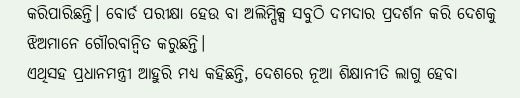କରିପାରିଛନ୍ତି। ବୋର୍ଡ ପରୀକ୍ଷା ହେଉ ବା ଅଲିମ୍ପିକ୍ସ ସବୁଠି ଦମଦାର ପ୍ରଦର୍ଶନ କରି ଦେଶକୁ ଝିଅମାନେ ଗୌରବାନ୍ବିତ କରୁଛନ୍ତି।
ଏଥିସହ ପ୍ରଧାନମନ୍ତ୍ରୀ ଆହୁରି ମଧ୍ୟ କହିଛନ୍ତି, ଦେଶରେ ନୂଆ ଶିକ୍ଷାନୀତି ଲାଗୁ ହେବା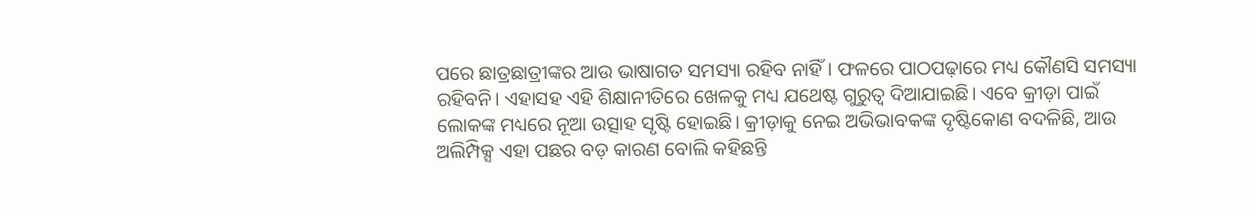ପରେ ଛାତ୍ରଛାତ୍ରୀଙ୍କର ଆଉ ଭାଷାଗତ ସମସ୍ୟା ରହିବ ନାହିଁ। ଫଳରେ ପାଠପଢ଼ାରେ ମଧ୍ୟ କୌଣସି ସମସ୍ୟା ରହିବନି। ଏହାସହ ଏହି ଶିକ୍ଷାନୀତିରେ ଖେଳକୁ ମଧ୍ୟ ଯଥେଷ୍ଟ ଗୁରୁତ୍ୱ ଦିଆଯାଇଛି। ଏବେ କ୍ରୀଡ଼ା ପାଇଁ ଲୋକଙ୍କ ମଧ୍ୟରେ ନୂଆ ଉତ୍ସାହ ସୃଷ୍ଟି ହୋଇଛି। କ୍ରୀଡ଼ାକୁ ନେଇ ଅଭିଭାବକଙ୍କ ଦୃଷ୍ଟିକୋଣ ବଦଳିଛି, ଆଉ ଅଲିମ୍ପିକ୍ସ ଏହା ପଛର ବଡ଼ କାରଣ ବୋଲି କହିଛନ୍ତି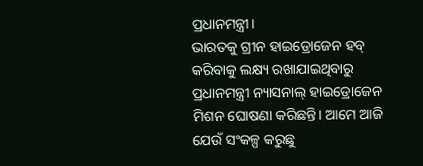ପ୍ରଧାନମନ୍ତ୍ରୀ।
ଭାରତକୁ ଗ୍ରୀନ ହାଇଡ୍ରୋଜେନ ହବ୍ କରିବାକୁ ଲକ୍ଷ୍ୟ ରଖାଯାଇଥିବାରୁ ପ୍ରଧାନମନ୍ତ୍ରୀ ନ୍ୟାସନାଲ୍ ହାଇଡ୍ରୋଜେନ ମିଶନ ଘୋଷଣା କରିଛନ୍ତି। ଆମେ ଆଜି ଯେଉଁ ସଂକଳ୍ପ କରୁଛୁ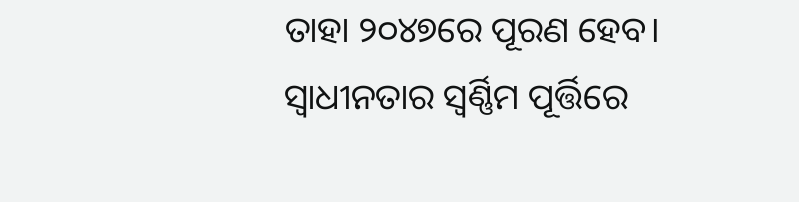ତାହା ୨୦୪୭ରେ ପୂରଣ ହେବ। ସ୍ୱାଧୀନତାର ସ୍ୱର୍ଣ୍ଣିମ ପୂର୍ତ୍ତିରେ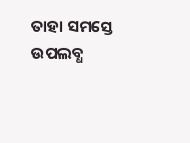ତାହା ସମସ୍ତେ ଉପଲବ୍ଧ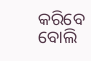କରିବେ ବୋଲି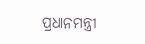ପ୍ରଧାନମନ୍ତ୍ରୀ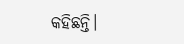କହିଛନ୍ତି।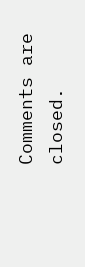Comments are closed.